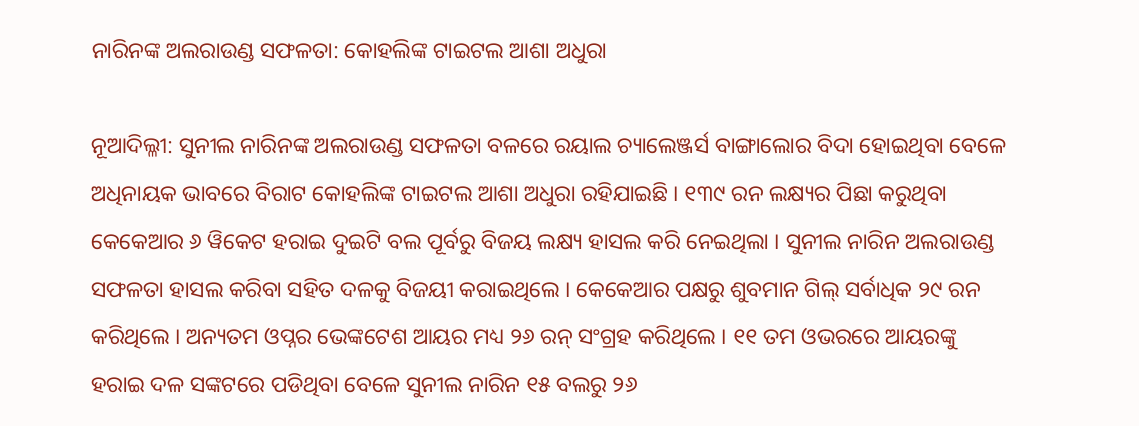ନାରିନଙ୍କ ଅଲରାଉଣ୍ଡ ସଫଳତା: କୋହଲିଙ୍କ ଟାଇଟଲ ଆଶା ଅଧୁରା

ନୂଆଦିଲ୍ଳୀ: ସୁନୀଲ ନାରିନଙ୍କ ଅଲରାଉଣ୍ଡ ସଫଳତା ବଳରେ ରୟାଲ ଚ୍ୟାଲେଞ୍ଜର୍ସ ବାଙ୍ଗାଲୋର ବିଦା ହୋଇଥିବା ବେଳେ ଅଧିନାୟକ ଭାବରେ ବିରାଟ କୋହଲିଙ୍କ ଟାଇଟଲ ଆଶା ଅଧୁରା ରହିଯାଇଛି । ୧୩୯ ରନ ଲକ୍ଷ୍ୟର ପିଛା କରୁଥିବା କେକେଆର ୬ ୱିକେଟ ହରାଇ ଦୁଇଟି ବଲ ପୂର୍ବରୁ ବିଜୟ ଲକ୍ଷ୍ୟ ହାସଲ କରି ନେଇଥିଲା । ସୁନୀଲ ନାରିନ ଅଲରାଉଣ୍ଡ ସଫଳତା ହାସଲ କରିବା ସହିତ ଦଳକୁ ବିଜୟୀ କରାଇଥିଲେ । କେକେଆର ପକ୍ଷରୁ ଶୁବମାନ ଗିଲ୍ ସର୍ବାଧିକ ୨୯ ରନ କରିଥିଲେ । ଅନ୍ୟତମ ଓପ୍ନର ଭେଙ୍କଟେଶ ଆୟର ମଧ୍ୟ ୨୬ ରନ୍ ସଂଗ୍ରହ କରିଥିଲେ । ୧୧ ତମ ଓଭରରେ ଆୟରଙ୍କୁ ହରାଇ ଦଳ ସଙ୍କଟରେ ପଡିଥିବା ବେଳେ ସୁନୀଲ ନାରିନ ୧୫ ବଲରୁ ୨୬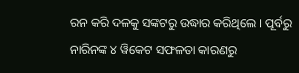ରନ କରି ଦଳକୁ ସଙ୍କଟରୁ ଉଦ୍ଧାର କରିଥିଲେ । ପୂର୍ବରୁ ନାରିନଙ୍କ ୪ ୱିକେଟ ସଫଳତା କାରଣରୁ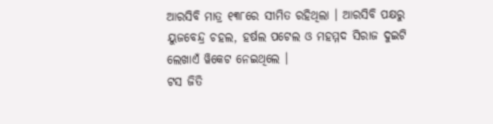ଆରସିବି ମାତ୍ର ୧୩୮ରେ ସୀମିତ ରହିଥିଲା । ଆରସିବି ପକ୍ଷରୁ ୟୁଜବେନ୍ଦ୍ର ଚହଲ, ହର୍ଷଲ ପଟେଲ ଓ ମହମ୍ମଦ ସିରାଜ ଦୁଇଟି ଲେଖାଏଁ ୱିକେଟ ନେଇଥିଲେ ।
ଟସ ଜିତି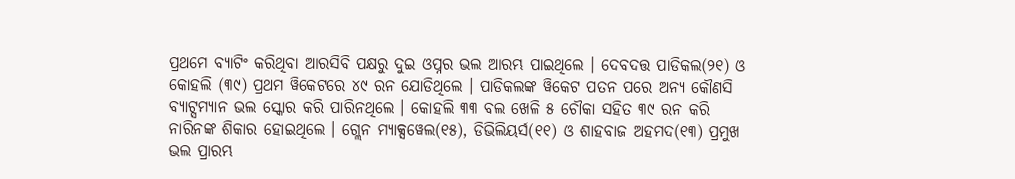ପ୍ରଥମେ ବ୍ୟାଟିଂ କରିଥିବା ଆରସିବି ପକ୍ଷରୁ ଦୁଇ ଓପ୍ନର ଭଲ ଆରମ୍ଭ ପାଇଥିଲେ । ଦେବଦତ୍ତ ପାଡିକଲ(୨୧) ଓ କୋହଲି (୩୯) ପ୍ରଥମ ୱିକେଟରେ ୪୯ ରନ ଯୋଡିଥିଲେ । ପାଡିକଲଙ୍କ ୱିକେଟ ପତନ ପରେ ଅନ୍ୟ କୌଣସି ବ୍ୟାଟ୍ସମ୍ୟାନ ଭଲ ସ୍କୋର କରି ପାରିନଥିଲେ । କୋହଲି ୩୩ ବଲ ଖେଳି ୫ ଚୌକା ସହିତ ୩୯ ରନ କରି ନାରିନଙ୍କ ଶିକାର ହୋଇଥିଲେ । ଗ୍ଲେନ ମ୍ୟାକ୍ସୱେଲ(୧୫), ଡିଭିଲିୟର୍ସ(୧୧) ଓ ଶାହବାଜ ଅହମଦ(୧୩) ପ୍ରମୁଖ ଭଲ ପ୍ରାରମ୍ଭ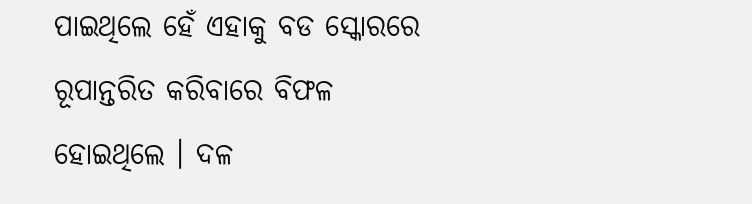ପାଇଥିଲେ ହେଁ ଏହାକୁ ବଡ ସ୍କୋରରେ ରୂପାନ୍ତରିତ କରିବାରେ ବିଫଳ ହୋଇଥିଲେ । ଦଳ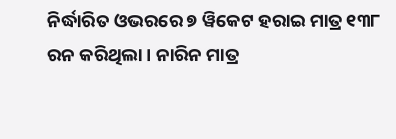ନିର୍ଦ୍ଧାରିତ ଓଭରରେ ୭ ୱିକେଟ ହରାଇ ମାତ୍ର ୧୩୮ ରନ କରିଥିଲା । ନାରିନ ମାତ୍ର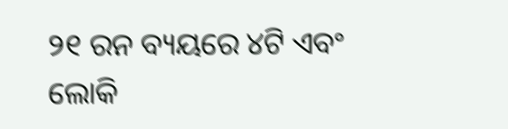୨୧ ରନ ବ୍ୟୟରେ ୪ଟି ଏବଂ ଲୋକି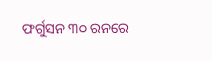ଫର୍ଗୁସନ ୩୦ ରନରେ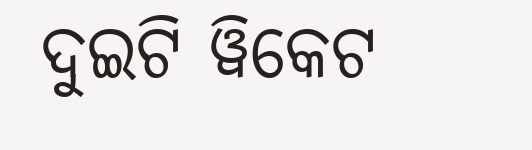ଦୁଇଟି ୱିକେଟ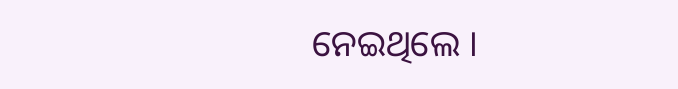ନେଇଥିଲେ ।